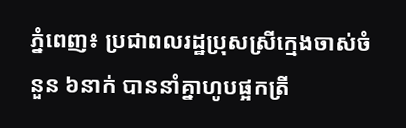ភ្នំពេញ៖ ប្រជាពលរដ្ឋប្រុសស្រីក្មេងចាស់ចំនួន ៦នាក់ បាននាំគ្នាហូបផ្អកត្រី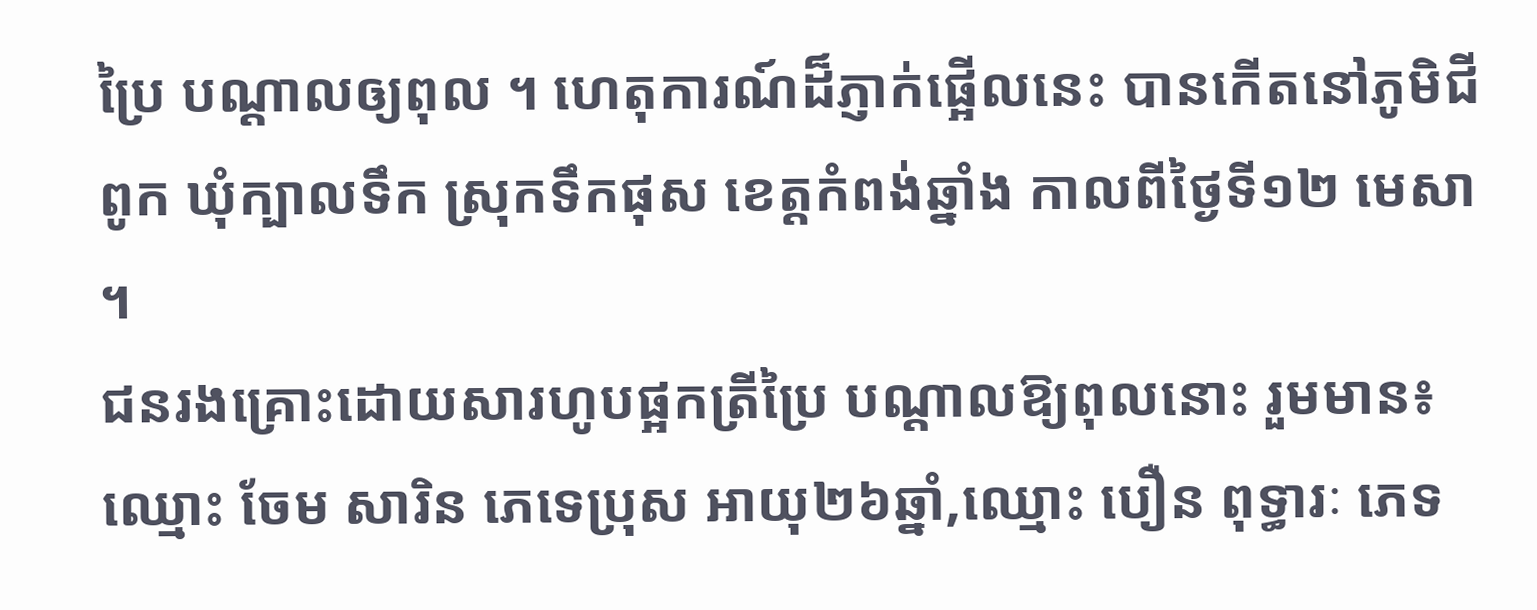ប្រៃ បណ្តាលឲ្យពុល ។ ហេតុការណ៍ដ៏ភ្ញាក់ផ្អើលនេះ បានកើតនៅភូមិជីពូក ឃុំក្បាលទឹក ស្រុកទឹកផុស ខេត្តកំពង់ឆ្នាំង កាលពីថ្ងៃទី១២ មេសា ។
ជនរងគ្រោះដោយសារហូបផ្អកត្រីប្រៃ បណ្តាលឱ្យពុលនោះ រួមមាន៖ ឈ្មោះ ចែម សារិន ភេទេប្រុស អាយុ២៦ឆ្នាំ,ឈ្មោះ បឿន ពុទ្ធារៈ ភេទ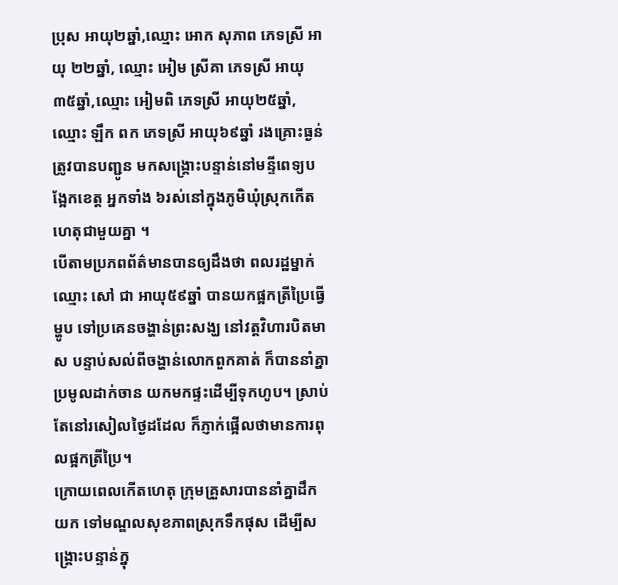ប្រុស អាយុ២ឆ្នាំ,ឈ្មោះ អោក សុភាព ភេទស្រី អាយុ ២២ឆ្នាំ, ឈ្មោះ អៀម ស្រីគា ភេទស្រី អាយុ ៣៥ឆ្នាំ,ឈ្មោះ អៀមពិ ភេទស្រី អាយុ២៥ឆ្នាំ, ឈ្មោះ ឡឹក ពក ភេទស្រី អាយុ៦៩ឆ្នាំ រងគ្រោះធ្ងន់ត្រូវបានបញ្ជូន មកសង្គ្រោះបន្ទាន់នៅមន្ទីពេទ្យបង្អែកខេត្ត អ្នកទាំង ៦រស់នៅក្នុងភូមិឃុំស្រុកកើតហេតុជាមួយគ្នា ។
បើតាមប្រភពព័ត៌មានបានឲ្យដឹងថា ពលរដ្ឋម្នាក់ឈ្មោះ សៅ ជា អាយុ៥៩ឆ្នាំ បានយកផ្អកត្រីប្រៃធ្វើម្ហូប ទៅប្រគេនចង្ហាន់ព្រះសង្ឃ នៅវត្តវិហារបិតមាស បន្ទាប់សល់ពីចង្ហាន់លោកពួកគាត់ ក៏បាននាំគ្នាប្រមូលដាក់ចាន យកមកផ្ទះដើម្បីទុកហូប។ ស្រាប់តែនៅរសៀលថ្ងៃដដែល ក៏ភ្ញាក់ផ្អើលថាមានការពុលផ្អកត្រីប្រៃ។
ក្រោយពេលកើតហេតុ ក្រុមគ្រួសារបាននាំគ្នាដឹកយក ទៅមណ្ឌលសុខភាពស្រុកទឹកផុស ដើម្បីសង្គ្រោះបន្ទាន់ក្នុ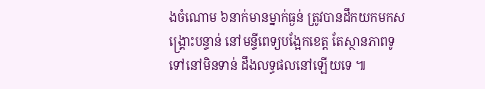ងចំណោម ៦នាក់មានម្នាក់ធ្ងន់ ត្រូវបានដឹកយកមកសង្គ្រោះបន្ទាន់ នៅមន្ទីពេទ្យបង្អែកខេត្ត តែស្ថានភាពទូទៅនៅមិនទាន់ ដឹងលទ្ធផលនៅឡើយទេ ៕